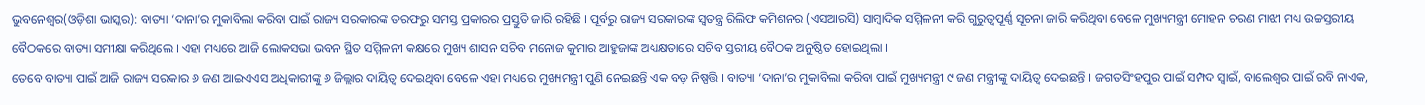ଭୁବନେଶ୍ୱର(ଓଡ଼ିଶା ଭାସ୍କର): ବାତ୍ୟା ‘ଦାନା’ର ମୁକାବିଲା କରିବା ପାଇଁ ରାଜ୍ୟ ସରକାରଙ୍କ ତରଫରୁ ସମସ୍ତ ପ୍ରକାରର ପ୍ରସ୍ତୁତି ଜାରି ରହିଛି । ପୂର୍ବରୁ ରାଜ୍ୟ ସରକାରଙ୍କ ସ୍ୱତନ୍ତ୍ର ରିଲିଫ କମିଶନର (ଏସଆରସି) ସାମ୍ବାଦିକ ସମ୍ମିଳନୀ କରି ଗୁରୁତ୍ୱପୂର୍ଣ୍ଣ ସୂଚନା ଜାରି କରିଥିବା ବେଳେ ମୁଖ୍ୟମନ୍ତ୍ରୀ ମୋହନ ଚରଣ ମାଝୀ ମଧ୍ୟ ଉଚ୍ଚସ୍ତରୀୟ ବୈଠକରେ ବାତ୍ୟା ସମୀକ୍ଷା କରିଥିଲେ । ଏହା ମଧ୍ୟରେ ଆଜି ଲୋକସଭା ଭବନ ସ୍ଥିତ ସମ୍ମିଳନୀ କକ୍ଷରେ ମୁଖ୍ୟ ଶାସନ ସଚିବ ମନୋଜ କୁମାର ଆହୁଜାଙ୍କ ଅଧ୍ୟକ୍ଷତାରେ ସଚିବ ସ୍ତରୀୟ ବୈଠକ ଅନୁଷ୍ଠିତ ହୋଇଥିଲା ।
ତେବେ ବାତ୍ୟା ପାଇଁ ଆଜି ରାଜ୍ୟ ସରକାର ୬ ଜଣ ଆଇଏଏସ ଅଧିକାରୀଙ୍କୁ ୬ ଜିଲ୍ଲାର ଦାୟିତ୍ୱ ଦେଇଥିବା ବେଳେ ଏହା ମଧ୍ୟରେ ମୁଖ୍ୟମନ୍ତ୍ରୀ ପୁଣି ନେଇଛନ୍ତି ଏକ ବଡ଼ ନିଷ୍ପତ୍ତି । ବାତ୍ୟା ‘ଦାନା’ର ମୁକାବିଲା କରିବା ପାଇଁ ମୁଖ୍ୟମନ୍ତ୍ରୀ ୯ ଜଣ ମନ୍ତ୍ରୀଙ୍କୁ ଦାୟିତ୍ୱ ଦେଇଛନ୍ତି । ଜଗତସିଂହପୁର ପାଇଁ ସମ୍ପଦ ସ୍ୱାଇଁ, ବାଲେଶ୍ୱର ପାଇଁ ରବି ନାଏକ,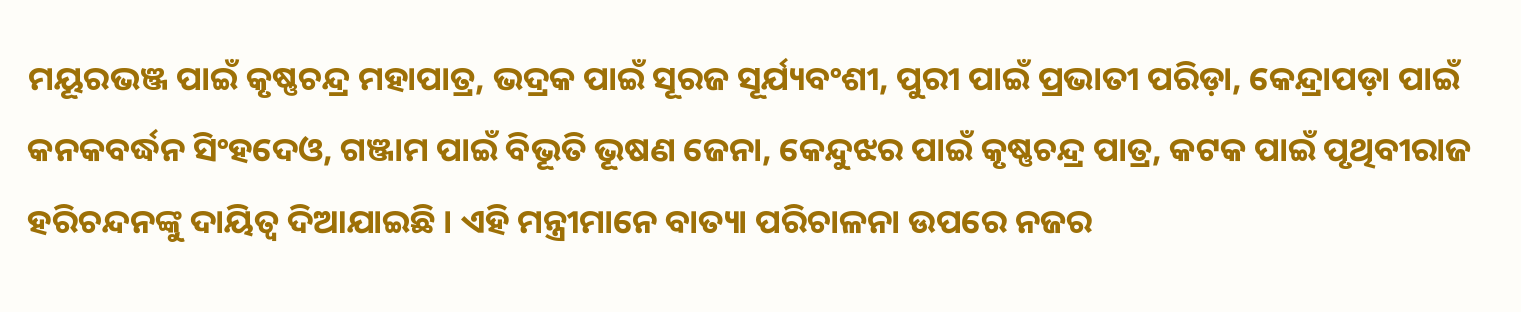ମୟୂରଭଞ୍ଜ ପାଇଁ କୃଷ୍ଣଚନ୍ଦ୍ର ମହାପାତ୍ର, ଭଦ୍ରକ ପାଇଁ ସୂରଜ ସୂର୍ଯ୍ୟବଂଶୀ, ପୁରୀ ପାଇଁ ପ୍ରଭାତୀ ପରିଡ଼ା, କେନ୍ଦ୍ରାପଡ଼ା ପାଇଁ କନକବର୍ଦ୍ଧନ ସିଂହଦେଓ, ଗଞ୍ଜାମ ପାଇଁ ବିଭୂତି ଭୂଷଣ ଜେନା, କେନ୍ଦୁଝର ପାଇଁ କୃଷ୍ଣଚନ୍ଦ୍ର ପାତ୍ର, କଟକ ପାଇଁ ପୃଥିବୀରାଜ ହରିଚନ୍ଦନଙ୍କୁ ଦାୟିତ୍ୱ ଦିଆଯାଇଛି । ଏହି ମନ୍ତ୍ରୀମାନେ ବାତ୍ୟା ପରିଚାଳନା ଉପରେ ନଜର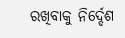ରଖିବାକୁ ନିର୍ଦ୍ଦେଶ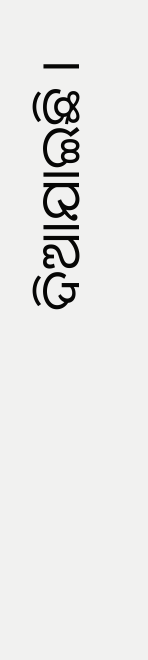ଦିଆଯାଇଛି ।